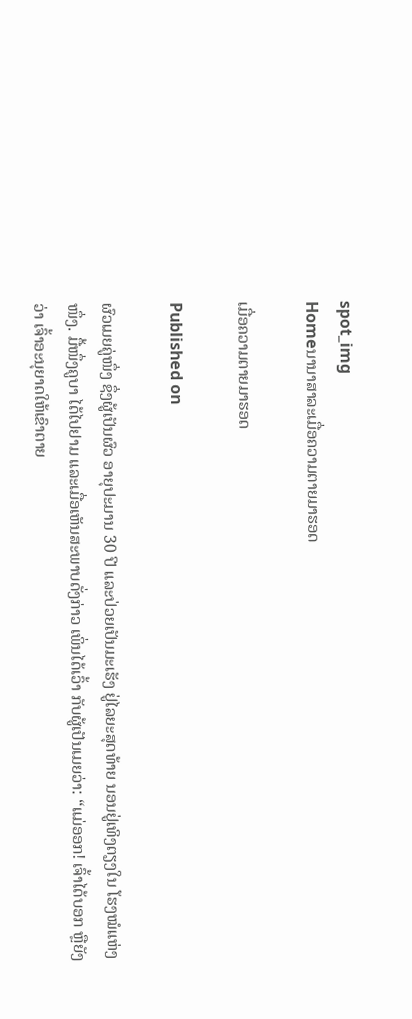spot_img
Homeນານາສາລະເມື່ອຄວາມຕາຍມາຮອດ

ເມື່ອຄວາມຕາຍມາຮອດ

Published on

ຜົວເມຍຄູ່ໜຶ່ງ ຊຶ່ງຜູ້ເປັນຜົວ ອາຍຸປະມານ 30 ປີ ແລະປ່ວຍເປັນມະເຮັງ ຢູ່ໄລຍະສຸດທ້າຍ ນອນຢູ່ເທິງຕຽງໃນ ໂຮງໝໍແຫ່ງໜຶ່ງ. ມື້ໜຶ່ງຄູບາ ໄດ້ໄປຢາມ ແລະເມື່ອເຫັນສະພາບດັ່ງກ່າວ ເພິ່ນໄດ້ເວົ້າ ກັບຜູ້ເປັນເມຍວ່າ: “ແມ່ອອກ! ເຈົ້າໄດ້ບອກ ຫຼືຍັງວ່າ ເຈົ້າອະນຸຍາດໃຫ້ເຂົາຕາຍ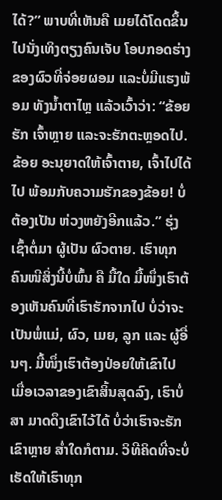ໄດ້?” ພາບທີ່ເຫັນຄື ເມຍໄດ້ໂດດຂຶ້ນ ໄປນັ່ງເທິງຕຽງຄົນເຈັບ ໂອບກອດຮ່າງ ຂອງຜົວທີ່ຈ່ອຍຜອມ ແລະບໍ່ມີແຮງພ້ອມ ທັງນ້ຳຕາໄຫຼ ແລ້ວເວົ້າວ່າ: “ຂ້ອຍຮັກ ເຈົ້າຫຼາຍ ແລະຈະຮັກຕະຫຼອດໄປ. ຂ້ອຍ ອະນຸຍາດໃຫ້ເຈົ້າຕາຍ, ເຈົ້າໄປໄດ້ໄປ ພ້ອມກັບຄວາມຮັກຂອງຂ້ອຍ! ບໍ່ຕ້ອງເປັນ ຫ່ວງຫຍັງອີກແລ້ວ.” ຮຸ່ງເຊົ້າຕໍ່ມາ ຜູ້ເປັນ ຜົວຕາຍ. ເຮົາທຸກຄົນໜີສິ່ງນີ້ບໍ່ພົ້ນ ຄື ມື້ໃດ ມື້ໜຶ່ງເຮົາຕ້ອງເຫັນຄົນທີ່ເຮົາຮັກຈາກໄປ ບໍ່ວ່າຈະເປັນພໍ່ແມ່, ຜົວ, ເມຍ, ລູກ ແລະ ຜູ້ອື່ນໆ. ມື້ໜຶ່ງເຮົາຕ້ອງປ່ອຍໃຫ້ເຂົາໄປ ເມື່ອເວລາຂອງເຂົາສິ້ນສຸດລົງ, ເຮົາບໍ່ສາ ມາດດຶງເຂົາໄວ້ໄດ້ ບໍ່ວ່າເຮົາຈະຮັກເຂົາຫຼາຍ ສ່ຳໃດກໍຕາມ. ວິທີຄິດທີ່ຈະບໍ່ເຮັດໃຫ້ເຮົາທຸກ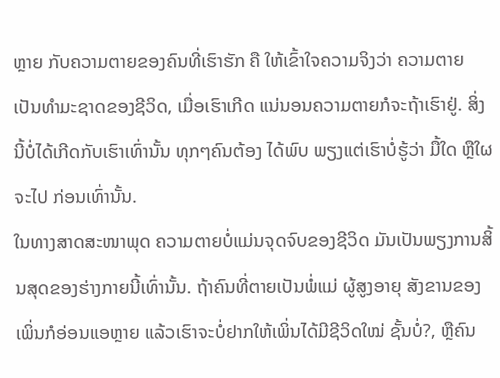ຫຼາຍ ກັບຄວາມຕາຍຂອງຄົນທີ່ເຮົາຮັກ ຄື ໃຫ້ເຂົ້າໃຈຄວາມຈິງວ່າ ຄວາມຕາຍ ເປັນທຳມະຊາດຂອງຊີວິດ, ເມື່ອເຮົາເກີດ ແນ່ນອນຄວາມຕາຍກໍຈະຖ້າເຮົາຢູ່. ສິ່ງນີ້ບໍ່ໄດ້ເກີດກັບເຮົາເທົ່ານັ້ນ ທຸກໆຄົນຕ້ອງ ໄດ້ພົບ ພຽງແຕ່ເຮົາບໍ່ຮູ້ວ່າ ມື້ໃດ ຫຼືໃຜຈະໄປ ກ່ອນເທົ່ານັ້ນ.
ໃນທາງສາດສະໜາພຸດ ຄວາມຕາຍບໍ່ແມ່ນຈຸດຈົບຂອງຊີວິດ ມັນເປັນພຽງການສິ້ນສຸດຂອງຮ່າງກາຍນີ້ເທົ່ານັ້ນ. ຖ້າຄົນທີ່ຕາຍເປັນພໍ່ແມ່ ຜູ້ສູງອາຍຸ ສັງຂານຂອງເພິ່ນກໍອ່ອນແອຫຼາຍ ແລ້ວເຮົາຈະບໍ່ຢາກໃຫ້ເພິ່ນໄດ້ມີຊີວິດໃໝ່ ຊັ້ນບໍ່?, ຫຼືຄົນ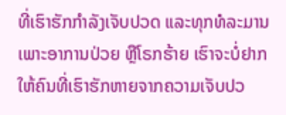ທີ່ເຮົາຮັກກຳລັງເຈັບປວດ ແລະທຸກທໍລະມານ ເພາະອາການປ່ວຍ ຫຼືໂຣກຮ້າຍ ເຮົາຈະບໍ່ຢາກໃຫ້ຄົນທີ່ເຮົາຮັກຫາຍຈາກຄວາມເຈັບປວ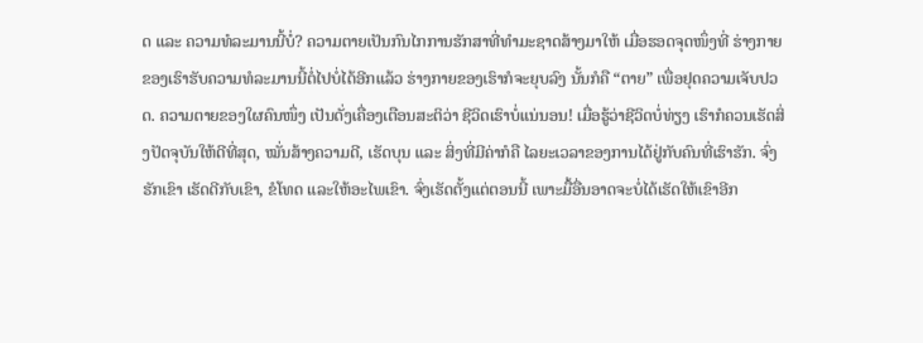ດ ແລະ ຄວາມທໍລະມານນີ້ບໍ່? ຄວາມຕາຍເປັນກົນໄກການຮັກສາທີ່ທຳມະຊາດສ້າງມາໃຫ້ ເມື່ອຮອດຈຸດໜຶ່ງທີ່ ຮ່າງກາຍ ຂອງເຮົາຮັບຄວາມທໍລະມານນີ້ຕໍ່ໄປບໍ່ໄດ້ອີກແລ້ວ ຮ່າງກາຍຂອງເຮົາກໍຈະຍຸບລົງ ນັ້ນກໍຄື “ຕາຍ” ເພື່ອຢຸດຄວາມເຈັບປວດ. ຄວາມຕາຍຂອງໃຜຄົນໜຶ່ງ ເປັນດັ່ງເຄື່ອງເຕືອນສະຕິວ່າ ຊີວິດເຮົາບໍ່ແນ່ນອນ! ເມື່ອຮູ້ວ່າຊີວິດບໍ່ທ່ຽງ ເຮົາກໍຄວນເຮັດສິ່ງປັດຈຸບັນໃຫ້ດີທີ່ສຸດ, ໝັ່ນສ້າງຄວາມດີ, ເຮັດບຸນ ແລະ ສິ່ງທີ່ມີຄ່າກໍຄື ໄລຍະເວລາຂອງການໄດ້ຢູ່ກັບຄົນທີ່ເຮົາຮັກ. ຈົ່ງຮັກເຂົາ ເຮັດດີກັບເຂົາ, ຂໍໂທດ ແລະໃຫ້ອະໄພເຂົາ. ຈົ່ງເຮັດຕັ້ງແຕ່ຕອນນີ້ ເພາະມື້ອື່ນອາດຈະບໍ່ໄດ້ເຮັດໃຫ້ເຂົາອີກ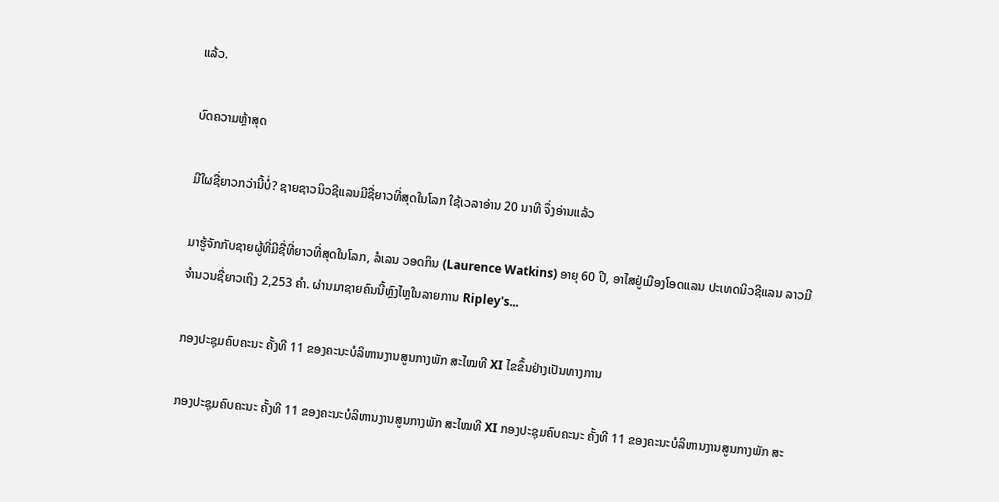ແລ້ວ.

ບົດຄວາມຫຼ້າສຸດ

ມີໃຜຊື່ຍາວກວ່ານີ້ບໍ່? ຊາຍຊາວນິວຊີແລນມີຊື່ຍາວທີ່ສຸດໃນໂລກ ໃຊ້ເວລາອ່ານ 20 ນາທີ ຈຶ່ງອ່ານແລ້ວ

ມາຮູ້ຈັກກັບຊາຍຜູ້ທີ່ມີຊື່ທີ່ຍາວທີ່ສຸດໃນໂລກ, ລໍເລນ ວອດກິນ (Laurence Watkins) ອາຍຸ 60 ປີ, ອາໄສຢູ່ເມືອງໂອດແລນ ປະເທດນິວຊີແລນ ລາວມີຈໍານວນຊື່ຍາວເຖິງ 2,253 ຄໍາ. ຜ່ານມາຊາຍຄົນນີ້ຫຼົງໄຫຼໃນລາຍການ Ripley's...

ກອງປະຊຸມຄົບຄະນະ ຄັ້ງທີ 11 ຂອງຄະນະບໍລິຫານງານສູນກາງພັກ ສະໄໝທີ XI ໄຂຂຶ້ນຢ່າງເປັນທາງການ

ກອງປະຊຸມຄົບຄະນະ ຄັ້ງທີ 11 ຂອງຄະນະບໍລິຫານງານສູນກາງພັກ ສະໄໝທີ XI ກອງປະຊຸມຄົບຄະນະ ຄັ້ງທີ 11 ຂອງຄະນະບໍລິຫານງານສູນກາງພັກ ສະ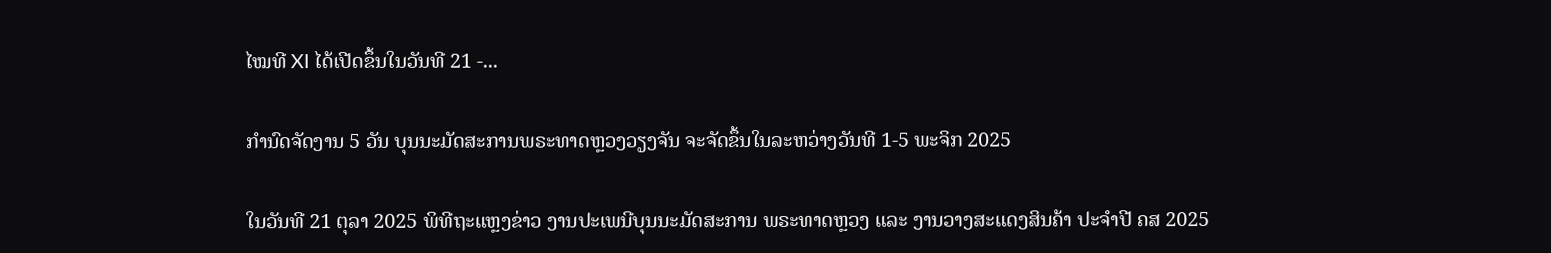ໄໝທີ XI ໄດ້ເປີດຂຶ້ນໃນວັນທີ 21 -...

ກຳນົດຈັດງານ 5 ວັນ ບຸນນະມັດສະການພຣະທາດຫຼວງວຽງຈັນ ຈະຈັດຂຶ້ນໃນລະຫວ່າງວັນທີ 1-5 ພະຈິກ 2025

ໃນວັນທີ 21 ຕຸລາ 2025 ພິທີຖະແຫຼງຂ່າວ ງານປະເພນີບຸນນະມັດສະການ ພຣະທາດຫຼວງ ແລະ ງານວາງສະແດງສິນຄ້າ ປະຈຳປີ ຄສ 2025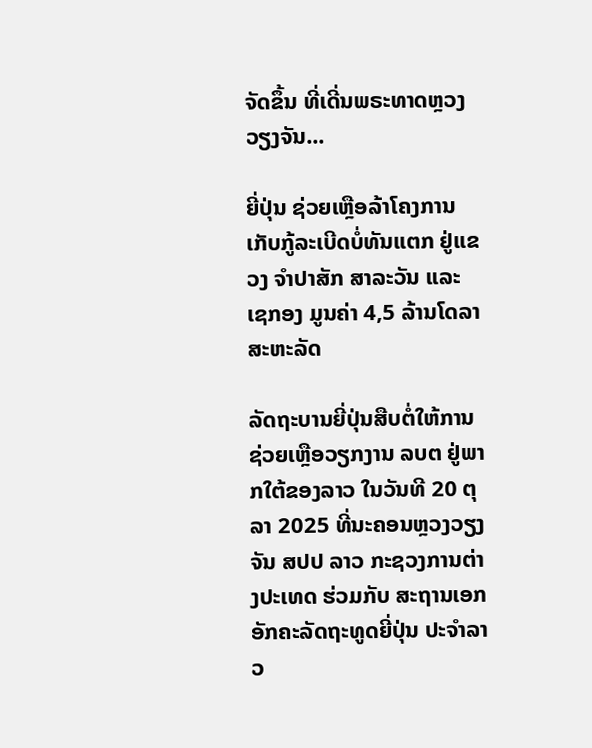ຈັດຂຶ້ນ ທີ່ເດີ່ນພຣະທາດຫຼວງວຽງຈັນ...

ຍີ່ປຸ່ນ ຊ່ວຍເຫຼືອລ້າໂຄງການເກັບກູ້ລະເບີດບໍ່ທັນແຕກ ຢູ່ແຂວງ ຈຳປາສັກ ສາລະວັນ ແລະ ເຊກອງ ມູນຄ່າ 4,5 ລ້ານໂດລາສະຫະລັດ

ລັດຖະບານຍີ່ປຸ່ນສືບຕໍ່ໃຫ້ການຊ່ວຍເຫຼືອວຽກງານ ລບຕ ຢູ່ພາກໃຕ້ຂອງລາວ ໃນວັນທີ 20 ຕຸລາ 2025 ທີ່ນະຄອນຫຼວງວຽງຈັນ ສປປ ລາວ ກະຊວງການຕ່າງປະເທດ ຮ່ວມກັບ ສະຖານເອກອັກຄະລັດຖະທູດຍີ່ປຸ່ນ ປະຈໍາລາວ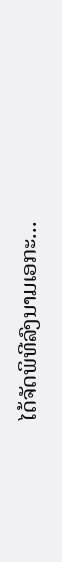ໄດ້ຈັດພິທີລົງນາມເອກະ...